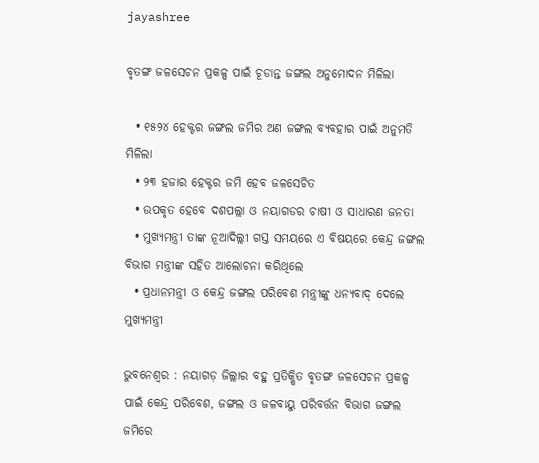jayashree

ବୃତଙ୍ଗ ଜଳସେଚନ ପ୍ରକଳ୍ପ ପାଇଁ ଚୂଡାନ୍ତ ଜଙ୍ଗଲ ଅନୁମୋଦନ ମିଳିଲା

  • ୧୫୨୪ ହେକ୍ଟର ଜଙ୍ଗଲ ଜମିର ଅଣ ଜଙ୍ଗଲ ବ୍ୟବହାର ପାଇଁ ଅନୁମତି ମିଳିଲା
  • ୨୩ ହଜାର ହେକ୍ଟର ଜମି ହେବ ଜଳସେଚିତ
  • ଉପକୃତ ହେବେ ଦଶପଲ୍ଲା ଓ ନୟାଗଡର ଚାଷୀ ଓ ସାଧାରଣ ଜନତା
  • ମୁଖ୍ୟମନ୍ତ୍ରୀ ତାଙ୍କ ନୂଆଦିଲ୍ଲୀ ଗସ୍ତ ସମୟରେ ଏ ବିଷୟରେ କେନ୍ଦ୍ର ଜଙ୍ଗଲ ବିଭାଗ ମନ୍ତ୍ରୀଙ୍କ ସହିତ ଆଲୋଚନା କରିଥିଲେ
  • ପ୍ରଧାନମନ୍ତ୍ରୀ ଓ କେନ୍ଦ୍ର ଜଙ୍ଗଲ ପରିବେଶ ମନ୍ତ୍ରୀଙ୍କୁ ଧନ୍ୟବାଦ୍ ଦେଲେ ମୁଖ୍ୟମନ୍ତ୍ରୀ

ଭୁବନେଶ୍ୱର : ନୟାଗଡ଼ ଜିଲ୍ଲାର ବହୁ ପ୍ରତିକ୍ଷିତ ବୃତଙ୍ଗ ଜଳସେଚନ ପ୍ରକଳ୍ପ ପାଇଁ କେନ୍ଦ୍ର ପରିବେଶ, ଜଙ୍ଗଲ ଓ ଜଳବାୟୁ ପରିବର୍ତ୍ତନ ବିଭାଗ ଜଙ୍ଗଲ ଜମିରେ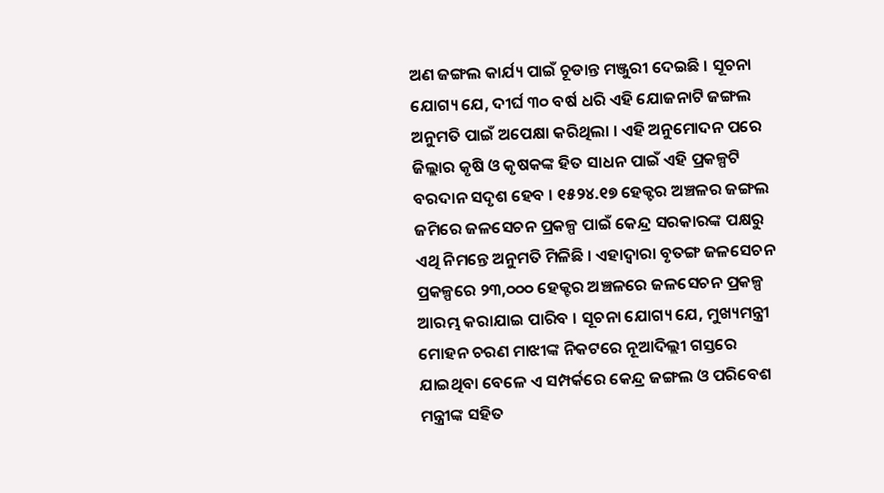ଅଣ ଜଙ୍ଗଲ କାର୍ଯ୍ୟ ପାଇଁ ଚୂଡାନ୍ତ ମଞ୍ଜୁରୀ ଦେଇଛି । ସୂଚନା ଯୋଗ୍ୟ ଯେ, ଦୀର୍ଘ ୩୦ ବର୍ଷ ଧରି ଏହି ଯୋଜନାଟି ଜଙ୍ଗଲ ଅନୁମତି ପାଇଁ ଅପେକ୍ଷା କରିଥିଲା । ଏହି ଅନୁମୋଦନ ପରେ ଜିଲ୍ଲାର କୃଷି ଓ କୃଷକଙ୍କ ହିତ ସାଧନ ପାଇଁ ଏହି ପ୍ରକଳ୍ପଟି ବରଦାନ ସଦୃଶ ହେବ । ୧୫୨୪.୧୭ ହେକ୍ଟର ଅଞ୍ଚଳର ଜଙ୍ଗଲ ଜମିରେ ଜଳସେଚନ ପ୍ରକଳ୍ପ ପାଇଁ କେନ୍ଦ୍ର ସରକାରଙ୍କ ପକ୍ଷରୁ ଏଥି ନିମନ୍ତେ ଅନୁମତି ମିଳିଛି । ଏହାଦ୍ୱାରା ବୃତଙ୍ଗ ଜଳସେଚନ ପ୍ରକଳ୍ପରେ ୨୩,୦୦୦ ହେକ୍ଟର ଅଞ୍ଚଳରେ ଜଳସେଚନ ପ୍ରକଳ୍ପ ଆରମ୍ଭ କରାଯାଇ ପାରିବ । ସୂଚନା ଯୋଗ୍ୟ ଯେ, ମୁଖ୍ୟମନ୍ତ୍ରୀ ମୋହନ ଚରଣ ମାଝୀଙ୍କ ନିକଟରେ ନୂଆଦିଲ୍ଲୀ ଗସ୍ତରେ ଯାଇଥିବା ବେଳେ ଏ ସମ୍ପର୍କରେ କେନ୍ଦ୍ର ଜଙ୍ଗଲ ଓ ପରିବେଶ ମନ୍ତ୍ରୀଙ୍କ ସହିତ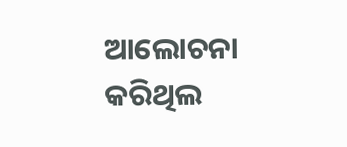ଆଲୋଚନା କରିଥିଲ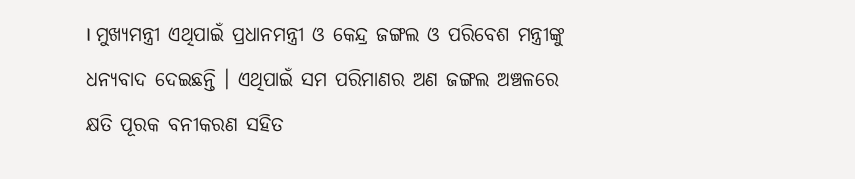। ମୁଖ୍ୟମନ୍ତ୍ରୀ ଏଥିପାଇଁ ପ୍ରଧାନମନ୍ତ୍ରୀ ଓ କେନ୍ଦ୍ର ଜଙ୍ଗଲ ଓ ପରିବେଶ ମନ୍ତ୍ରୀଙ୍କୁ ଧନ୍ୟବାଦ ଦେଇଛନ୍ତି । ଏଥିପାଇଁ ସମ ପରିମାଣର ଅଣ ଜଙ୍ଗଲ ଅଞ୍ଚଳରେ କ୍ଷତି ପୂରକ ବନୀକରଣ ସହିତ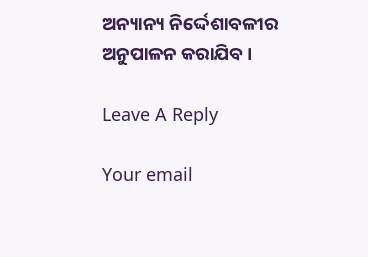ଅନ୍ୟାନ୍ୟ ନିର୍ଦ୍ଦେଶାବଳୀର ଅନୁପାଳନ କରାଯିବ ।

Leave A Reply

Your email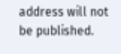address will not be published.